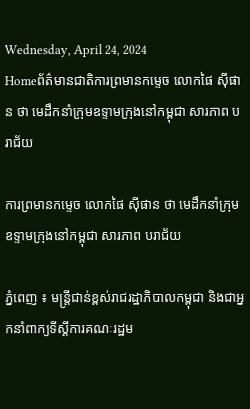Wednesday, April 24, 2024
Homeព័ត៌មានជាតិការព្រមានកម្ទេច លោកផៃ ស៊ីផាន ថា មេដឹកនាំក្រុមឧទ្ទាមក្រុងនៅកម្ពុជា សារភាព បរាជ័យ

ការព្រមានកម្ទេច លោកផៃ ស៊ីផាន ថា មេដឹកនាំក្រុមឧទ្ទាមក្រុងនៅកម្ពុជា សារភាព បរាជ័យ

ភ្នំពេញ ៖ មន្ត្រីជាន់ខ្ពស់រាជរដ្ឋាភិបាលកម្ពុជា និងជាអ្នកនាំពាក្យទីស្តីការគណៈរដ្ឋម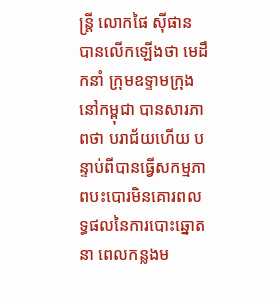ន្ត្រី លោកផៃ ស៊ីផាន បានលើកឡើងថា មេដឹកនាំ ក្រុមឧទ្ទាមក្រុងនៅកម្ពុជា បានសារភាពថា បរាជ័យហើយ បន្ទាប់ពីបានធ្វើសកម្មភាពបះបោរមិនគោរពលទ្ធផលនៃការបោះឆ្នោត នា ពេលកន្លងម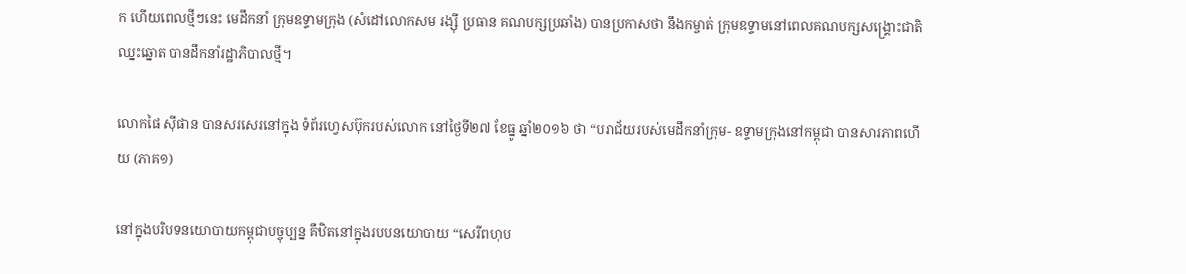ក ហើយពេលថ្មីៗនេះ មេដឹកនាំ ក្រុមឧទ្ទាមក្រុង (សំដៅលោកសម រង្ស៊ី ប្រធាន គណបក្សប្រឆាំង) បានប្រកាសថា នឹងកម្ចាត់ ក្រុមឧទ្ទាមនៅពេលគណបក្សសង្គ្រោះជាតិ ឈ្នះឆ្នោត បានដឹកនាំរដ្ឋាភិបាលថ្មី។

លោកផៃ ស៊ីផាន បានសរសេរនៅក្នុង ទំព័រហ្វេសប៊ុករបស់លោក នៅថ្ងៃទី២៧ ខែធ្នូ ឆ្នាំ២០១៦ ថា “បរាជ័យរបស់មេដឹកនាំក្រុម- ឧទ្ទាមក្រុងនៅកម្ពុជា បានសារភាពហើយ (ភាគ១)

នៅក្នុងបរិបទនយោបាយកម្ពុជាបច្ចុប្បន្ន គឺឋិតនៅក្នុងរបបនយោបាយ “សេរីពហុប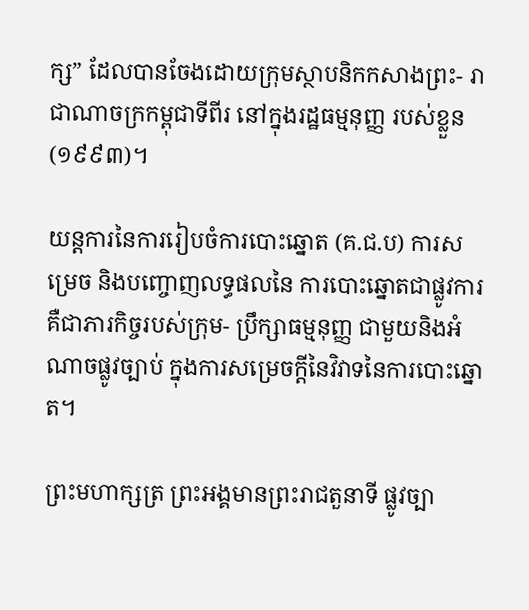ក្ស” ដែលបានចែងដោយក្រុមស្ថាបនិកកសាងព្រះ- រាជាណាចក្រកម្ពុជាទីពីរ នៅក្នុងរដ្ឋធម្មនុញ្ញ របស់ខ្លួន (១៩៩៣)។

យន្តការនៃការរៀបចំការបោះឆ្នោត (គ.ជ.ប) ការសម្រេច និងបញ្ចោញលទ្ធផលនៃ ការបោះឆ្នោតជាផ្លូវការ គឺជាភារកិច្ចរបស់ក្រុម- ប្រឹក្សាធម្មនុញ្ញ ជាមួយនិងអំណាចផ្លូវច្បាប់ ក្នុងការសម្រេចក្តីនៃវិវាទនៃការបោះឆ្នោត។

ព្រះមហាក្សត្រ ព្រះអង្គមានព្រះរាជតួនាទី ផ្លូវច្បា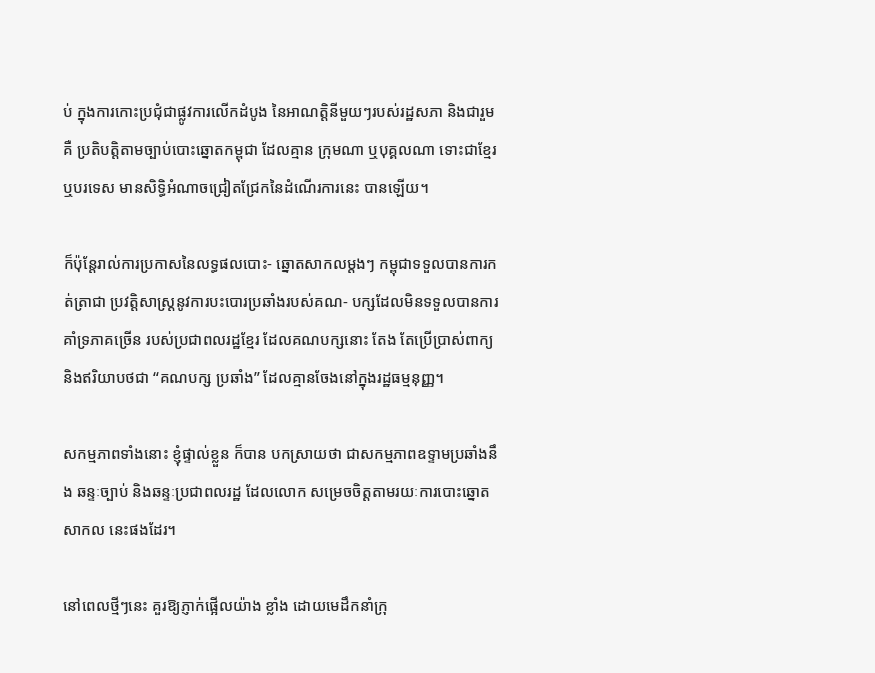ប់ ក្នុងការកោះប្រជុំជាផ្លូវការលើកដំបូង នៃអាណត្តិនីមួយៗរបស់រដ្ឋសភា និងជារួមគឺ ប្រតិបត្តិតាមច្បាប់បោះឆ្នោតកម្ពុជា ដែលគ្មាន ក្រុមណា ឬបុគ្គលណា ទោះជាខ្មែរ ឬបរទេស មានសិទ្ធិអំណាចជ្រៀតជ្រែកនៃដំណើរការនេះ បានឡើយ។

ក៏ប៉ុន្តែរាល់ការប្រកាសនៃលទ្ធផលបោះ- ឆ្នោតសាកលម្តងៗ កម្ពុជាទទួលបានការកត់ត្រាជា ប្រវត្តិសាស្ត្រនូវការបះបោរប្រឆាំងរបស់គណ- បក្សដែលមិនទទួលបានការគាំទ្រភាគច្រើន របស់ប្រជាពលរដ្ឋខ្មែរ ដែលគណបក្សនោះ តែង តែប្រើប្រាស់ពាក្យនិងឥរិយាបថជា “គណបក្ស ប្រឆាំង” ដែលគ្មានចែងនៅក្នុងរដ្ឋធម្មនុញ្ញ។

សកម្មភាពទាំងនោះ ខ្ញុំផ្ទាល់ខ្លួន ក៏បាន បកស្រាយថា ជាសកម្មភាពឧទ្ទាមប្រឆាំងនឹង ឆន្ទៈច្បាប់ និងឆន្ទៈប្រជាពលរដ្ឋ ដែលលោក សម្រេចចិត្តតាមរយៈការបោះឆ្នោតសាកល នេះផងដែរ។

នៅពេលថ្មីៗនេះ គួរឱ្យភ្ញាក់ផ្អើលយ៉ាង ខ្លាំង ដោយមេដឹកនាំក្រុ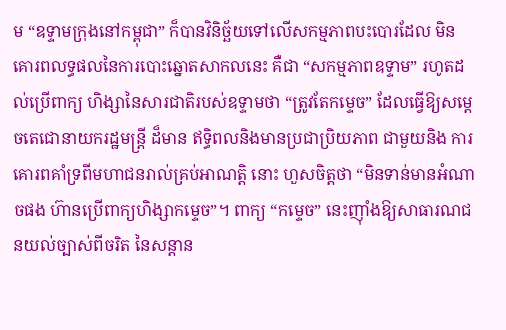ម “ឧទ្ទាមក្រុងនៅកម្ពុជា” ក៏បានវិនិច្ឆ័យទៅលើសកម្មភាពបះបោរដែល មិនគោរពលទ្ធផលនៃការបោះឆ្នោតសាកលនេះ គឺជា “សកម្មភាពឧទ្ទាម” រហូតដល់ប្រើពាក្យ ហិង្សានៃសារជាតិរបស់ឧទ្ទាមថា “ត្រូវតែកម្ទេច” ដែលធ្វើឱ្យសម្តេចតេជោនាយករដ្ឋមន្ត្រី ដ៏មាន ឥទ្ធិពលនិងមានប្រជាប្រិយភាព ជាមួយនិង ការគោរពគាំទ្រពីមហាជនរាល់គ្រប់អាណត្តិ នោះ ហួសចិត្តថា “មិនទាន់មានអំណាចផង ហ៊ានប្រើពាក្យហិង្សាកម្ទេច”។ ពាក្យ “កម្ទេច” នេះញ៉ាំងឱ្យសាធារណជនយល់ច្បាស់ពីចរិត នៃសន្តាន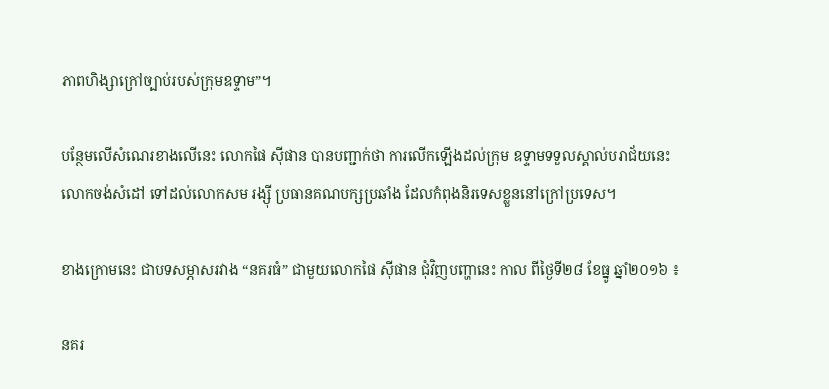ភាពហិង្សាក្រៅច្បាប់របស់ក្រុមឧទ្ទាម”។

បន្ថែមលើសំណេរខាងលើនេះ លោកផៃ ស៊ីផាន បានបញ្ជាក់ថា ការលើកឡើងដល់ក្រុម ឧទ្ទាមទទួលស្គាល់បរាជ័យនេះ លោកចង់សំដៅ ទៅដល់លោកសម រង្ស៊ី ប្រធានគណបក្សប្រឆាំង ដែលកំពុងនិរទេសខ្លួននៅក្រៅប្រទេស។

ខាងក្រោមនេះ ជាបទសម្ភាសរវាង “នគរធំ” ជាមួយលោកផៃ ស៊ីផាន ជុំវិញបញ្ហានេះ កាល ពីថ្ងៃទី២៨ ខែធ្នូ ឆ្នាំ២០១៦ ៖

នគរ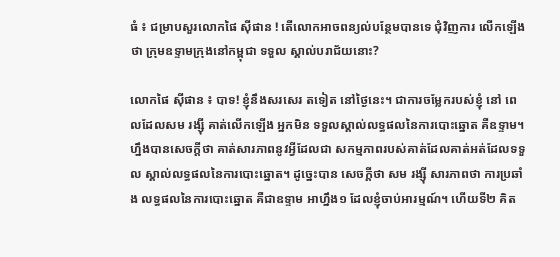ធំ ៖ ជម្រាបសួរលោកផៃ ស៊ីផាន ! តើលោកអាចពន្យល់បន្ថែមបានទេ ជុំវិញការ លើកឡើងថា ក្រុមឧទ្ទាមក្រុងនៅកម្ពុជា ទទួល ស្គាល់បរាជ័យនោះ?

លោកផៃ ស៊ីផាន ៖ បាទ! ខ្ញុំនឹងសរសេរ តទៀត នៅថ្ងៃនេះ។ ជាការចម្លែករបស់ខ្ញុំ នៅ ពេលដែលសម រង្ស៊ី គាត់លើកឡើង អ្នកមិន ទទួលស្គាល់លទ្ធផលនៃការបោះឆ្នោត គឺឧទ្ទាម។ ហ្នឹងបានសេចក្តីថា គាត់សារភាពនូវអ្វីដែលជា សកម្មភាពរបស់គាត់ដែលគាត់អត់ដែលទទួល ស្គាល់លទ្ធផលនៃការបោះឆ្នោត។ ដូច្នេះបាន សេចក្តីថា សម រង្ស៊ី សារភាពថា ការប្រឆាំង លទ្ធផលនៃការបោះឆ្នោត គឺជាឧទ្ទាម អាហ្នឹង១ ដែលខ្ញុំចាប់អារម្មណ៍។ ហើយទី២ គិត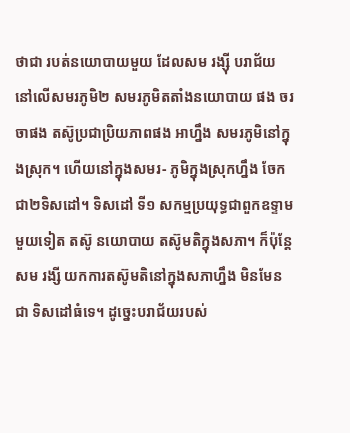ថាជា របត់នយោបាយមួយ ដែលសម រង្ស៊ី បរាជ័យ នៅលើសមរភូមិ២ សមរភូមិតតាំងនយោបាយ ផង ចរចាផង តស៊ូប្រជាប្រិយភាពផង អាហ្នឹង សមរភូមិនៅក្នុងស្រុក។ ហើយនៅក្នុងសមរ- ភូមិក្នុងស្រុកហ្នឹង ចែកជា២ទិសដៅ។ ទិសដៅ ទី១ សកម្មប្រយុទ្ធជាពួកឧទ្ទាមមួយទៀត តស៊ូ នយោបាយ តស៊ូមតិក្នុងសភា។ ក៏ប៉ុន្តែសម រង្សី យកការតស៊ូមតិនៅក្នុងសភាហ្នឹង មិនមែនជា ទិសដៅធំទេ។ ដូច្នេះបរាជ័យរបស់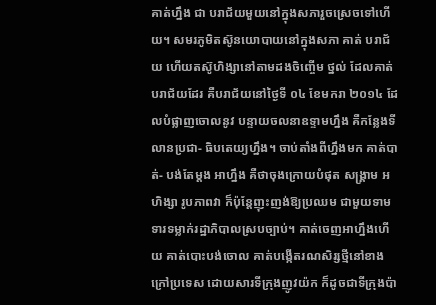គាត់ហ្នឹង ជា បរាជ័យមួយនៅក្នុងសភារួចស្រេចទៅហើយ។ សមរភូមិតស៊ូនយោបាយនៅក្នុងសភា គាត់ បរាជ័យ ហើយតស៊ូហិង្សានៅតាមដងចិញ្ចើម ថ្នល់ ដែលគាត់បរាជ័យដែរ គឺបរាជ័យនៅថ្ងៃទី ០៤ ខែមករា ២០១៤ ដែលបំផ្លាញចោលនូវ បន្ទាយចលនាឧទ្ទាមហ្នឹង គឺកន្លែងទីលានប្រជា- ធិបតេយ្យហ្នឹង។ ចាប់តាំងពីហ្នឹងមក គាត់បាត់- បង់តែម្តង អាហ្នឹង គឺថាចុងក្រោយបំផុត សង្គ្រាម អហិង្សា រូបភាពវា ក៏ប៉ុន្តែញុះញង់ឱ្យប្រឈម ជាមួយទាមទារទម្លាក់រដ្ឋាភិបាលស្របច្បាប់។ គាត់ចេញអាហ្នឹងហើយ គាត់បោះបង់ចោល គាត់បង្កើតរណសិរ្សថ្មីនៅខាងក្រៅប្រទេស ដោយសារទីក្រុងញូវយ៉ក ក៏ដូចជាទីក្រុងប៉ា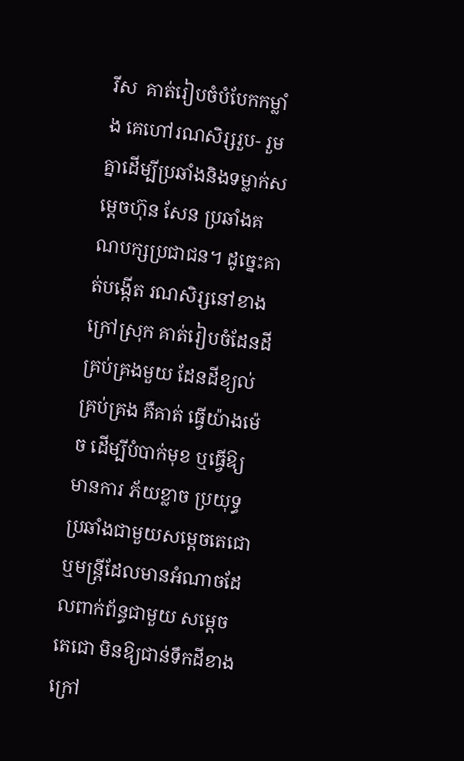រីស  គាត់រៀបចំបំបែកកម្លាំង គេហៅរណសិរ្សរួប- រួមគ្នាដើម្បីប្រឆាំងនិងទម្លាក់សម្តេចហ៊ុន សែន ប្រឆាំងគណបក្សប្រជាជន។ ដូច្នេះគាត់បង្កើត រណសិរ្សនៅខាងក្រៅស្រុក គាត់រៀបចំដែនដី គ្រប់គ្រងមួយ ដែនដីខ្យល់ គ្រប់គ្រង គឺគាត់ ធ្វើយ៉ាងម៉េច ដើម្បីបំបាក់មុខ ឬធ្វើឱ្យមានការ ភ័យខ្លាច ប្រយុទ្ធប្រឆាំងជាមួយសម្តេចតេជោ ឬមន្ត្រីដែលមានអំណាចដែលពាក់ព័ន្ធជាមួយ សម្តេចតេជោ មិនឱ្យជាន់ទឹកដីខាងក្រៅ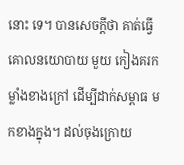នោះ ទេ។ បានសេចក្តីថា គាត់ធ្វើគោលនយោបាយ មួយ កៀងគរកម្លាំងខាងក្រៅ ដើម្បីដាក់សម្ពាធ មកខាងក្នុង។ ដល់ចុងក្រោយ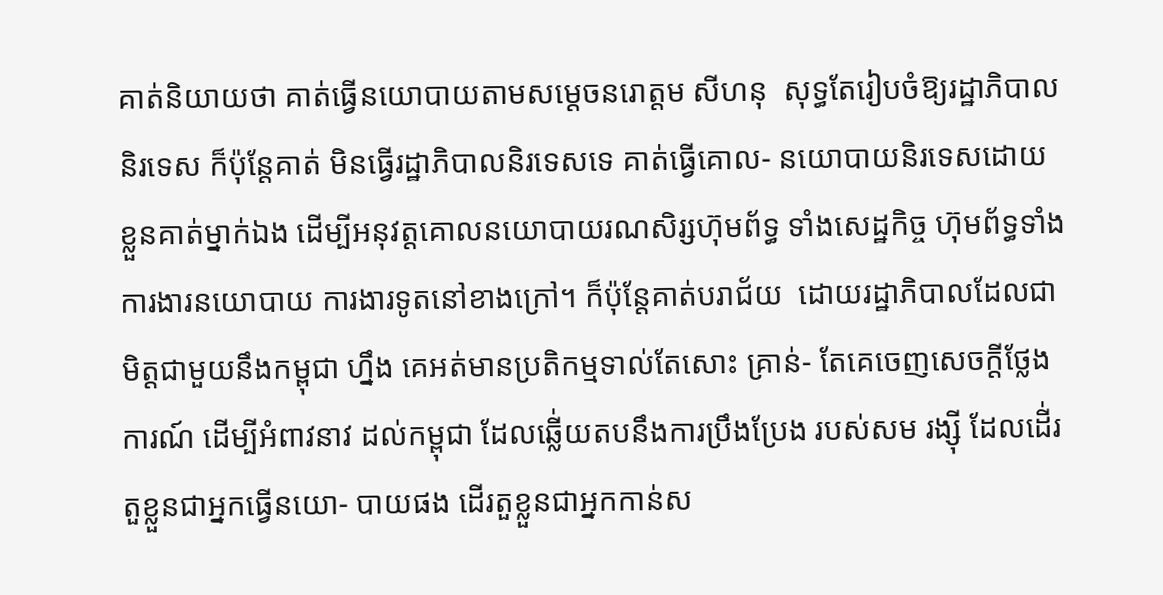គាត់និយាយថា គាត់ធ្វើនយោបាយតាមសម្តេចនរោត្តម សីហនុ  សុទ្ធតែរៀបចំឱ្យរដ្ឋាភិបាលនិរទេស ក៏ប៉ុន្តែគាត់ មិនធ្វើរដ្ឋាភិបាលនិរទេសទេ គាត់ធ្វើគោល- នយោបាយនិរទេសដោយខ្លួនគាត់ម្នាក់ឯង ដើម្បីអនុវត្តគោលនយោបាយរណសិរ្សហ៊ុមព័ទ្ធ ទាំងសេដ្ឋកិច្ច ហ៊ុមព័ទ្ធទាំងការងារនយោបាយ ការងារទូតនៅខាងក្រៅ។ ក៏ប៉ុន្តែគាត់បរាជ័យ  ដោយរដ្ឋាភិបាលដែលជាមិត្តជាមួយនឹងកម្ពុជា ហ្នឹង គេអត់មានប្រតិកម្មទាល់តែសោះ គ្រាន់- តែគេចេញសេចក្តីថ្លែងការណ៍ ដើម្បីអំពាវនាវ ដល់កម្ពុជា ដែលឆ្លើ់យតបនឹងការប្រឹងប្រែង របស់សម រង្ស៊ី ដែលដើ់រតួខ្លួនជាអ្នកធ្វើនយោ- បាយផង ដើរតួខ្លួនជាអ្នកកាន់ស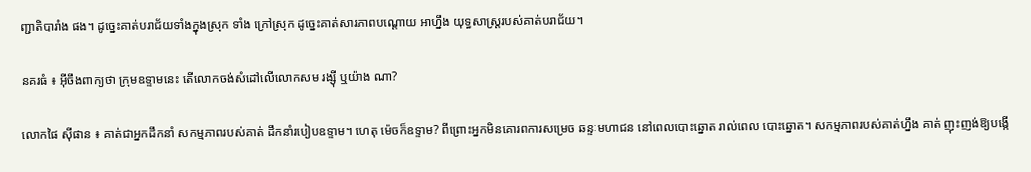ញ្ជាតិបារាំង ផង។ ដូច្នេះគាត់បរាជ័យទាំងក្នុងស្រុក ទាំង ក្រៅស្រុក ដូច្នេះគាត់សារភាពបណ្តោយ អាហ្នឹង យុទ្ធសាស្ត្ររបស់គាត់បរាជ័យ។

នគរធំ ៖ អ៊ីចឹងពាក្យថា ក្រុមឧទ្ទាមនេះ តើលោកចង់សំដៅលើលោកសម រង្ស៊ី ឬយ៉ាង ណា?

លោកផៃ ស៊ីផាន ៖ គាត់ជាអ្នកដឹកនាំ សកម្មភាពរបស់គាត់ ដឹកនាំរបៀបឧទ្ទាម។ ហេតុ ម៉េចក៏ឧទ្ទាម? ពីព្រោះអ្នកមិនគោរពការសម្រេច ឆន្ទៈមហាជន នៅពេលបោះឆ្នោត រាល់ពេល បោះឆ្នោត។ សកម្មភាពរបស់គាត់ហ្នឹង គាត់ ញុះញង់ឱ្យបង្កើ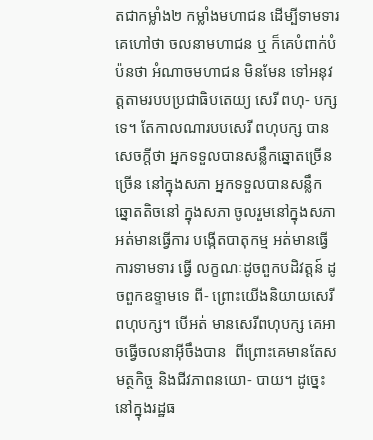តជាកម្លាំង២ កម្លាំងមហាជន ដើម្បីទាមទារ គេហៅថា ចលនាមហាជន ឬ ក៏គេបំពាក់បំប៉នថា អំណាចមហាជន មិនមែន ទៅអនុវត្តតាមរបបប្រជាធិបតេយ្យ សេរី ពហុ- បក្សទេ។ តែកាលណារបបសេរី ពហុបក្ស បាន សេចក្តីថា អ្នកទទួលបានសន្លឹកឆ្នោតច្រើន ច្រើន នៅក្នុងសភា អ្នកទទួលបានសន្លឹកឆ្នោតតិចនៅ ក្នុងសភា ចូលរួមនៅក្នុងសភា អត់មានធ្វើការ បង្កើតបាតុកម្ម អត់មានធ្វើការទាមទារ ធ្វើ លក្ខណៈដូចពួកបដិវត្តន៍ ដូចពួកឧទ្ទាមទេ ពី- ព្រោះយើងនិយាយសេរីពហុបក្ស។ បើអត់ មានសេរីពហុបក្ស គេអាចធ្វើចលនាអ៊ីចឹងបាន  ពីព្រោះគេមានតែសមត្ថកិច្ច និងជីវភាពនយោ- បាយ។ ដូច្នេះនៅក្នុងរដ្ឋធ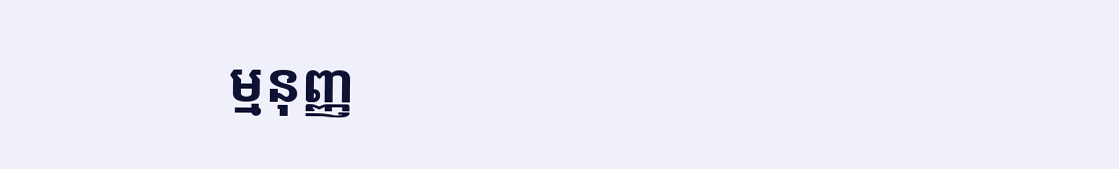ម្មនុញ្ញ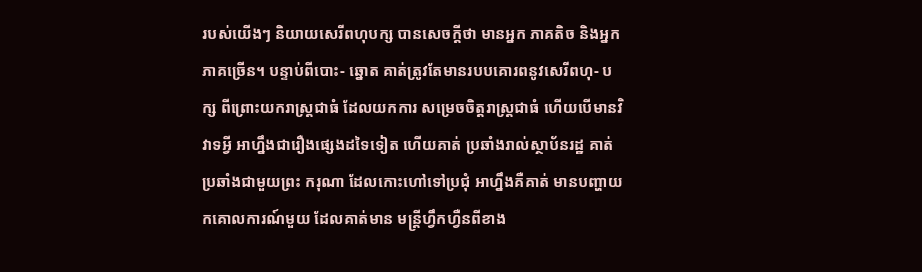របស់យើងៗ និយាយសេរីពហុបក្ស បានសេចក្តីថា មានអ្នក ភាគតិច និងអ្នកភាគច្រើន។ បន្ទាប់ពីបោះ- ឆ្នោត គាត់ត្រូវតែមានរបបគោរពនូវសេរីពហុ- បក្ស ពីព្រោះយករាស្ត្រជាធំ ដែលយកការ សម្រេចចិត្តរាស្ត្រជាធំ ហើយបើមានវិវាទអ្វី អាហ្នឹងជារឿងផ្សេងដទៃទៀត ហើយគាត់ ប្រឆាំងរាល់ស្ថាប័នរដ្ឋ គាត់ប្រឆាំងជាមួយព្រះ ករុណា ដែលកោះហៅទៅប្រជុំ អាហ្នឹងគឺគាត់ មានបញ្ហាយកគោលការណ៍មួយ ដែលគាត់មាន មន្ត្រីហ្វឹកហ្វឺនពីខាង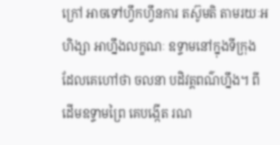ក្រៅ អាចទៅហ្វឹកហ្វឹនការ តស៊ូមតិ តាមរយៈអហិង្សា អាហ្នឹងលក្ខណៈ ឧទ្ទាមនៅក្នុងទីក្រុង ដែលគេហៅថា ចលនា បដិវត្តពណ៌ហ្នឹង។ ពីដើមឧទ្ទាមព្រៃ គេបង្កើត រណ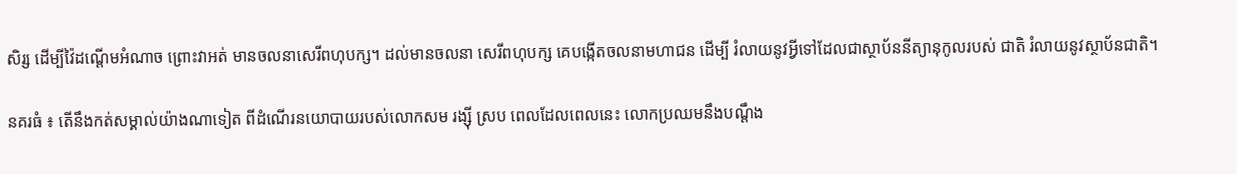សិរ្ស ដើម្បីវ៉ៃដណ្តើមអំណាច ព្រោះវាអត់ មានចលនាសេរីពហុបក្ស។ ដល់មានចលនា សេរីពហុបក្ស គេបង្កើតចលនាមហាជន ដើម្បី រំលាយនូវអ្វីទៅដែលជាស្ថាប័ននីត្យានុកូលរបស់ ជាតិ រំលាយនូវស្ថាប័នជាតិ។

នគរធំ ៖ តើនឹងកត់សម្គាល់យ៉ាងណាទៀត ពីដំណើរនយោបាយរបស់លោកសម រង្ស៊ី ស្រប ពេលដែលពេលនេះ លោកប្រឈមនឹងបណ្តឹង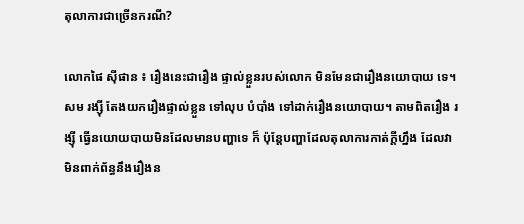តុលាការជាច្រើនករណី?

លោកផៃ ស៊ីផាន ៖ រឿងនេះជារឿង ផ្ទាល់ខ្លួនរបស់លោក មិនមែនជារឿងនយោបាយ ទេ។ សម រង្ស៊ី តែងយករឿងផ្ទាល់ខ្លួន ទៅលុប បំបាំង ទៅដាក់រឿងនយោបាយ។ តាមពិតរឿង រង្ស៊ី ធ្វើនយោយបាយមិនដែលមានបញ្ហាទេ ក៏ ប៉ុន្តែបញ្ហាដែលតុលាការកាត់ក្តីហ្នឹង ដែលវា មិនពាក់ព័ន្ធនឹងរឿងន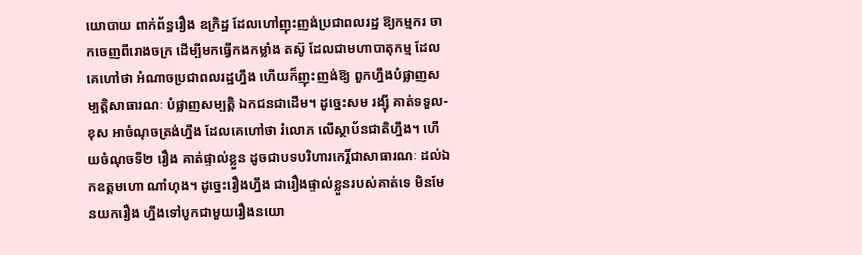យោបាយ ពាក់ព័ន្ធរឿង ឧក្រិដ្ឋ ដែលហៅញុះញង់ប្រជាពលរដ្ឋ ឱ្យកម្មករ ចាកចេញពីរោងចក្រ ដើម្បីមកធ្វើកងកម្លាំង តស៊ូ ដែលជាមហាបាតុកម្ម ដែលគេហៅថា អំណាចប្រជាពលរដ្ឋហ្នឹង ហើយក៏ញុះញង់ឱ្យ ពួកហ្នឹងបំផ្លាញសម្បត្តិសាធារណៈ បំផ្លាញសម្បត្តិ ឯកជនជាដើម។ ដូច្នេះសម រង្ស៊ី គាត់ទទួល- ខុស អាចំណុចត្រង់ហ្នឹង ដែលគេហៅថា រំលោភ លើស្ថាប័នជាតិហ្នឹង។ ហើយចំណុចទី២ រឿង គាត់ផ្ទាល់ខ្លួន ដូចជាបទបរិហារកេរ្តិ៍ជាសាធារណៈ ដល់ឯកឧត្តមហោ ណាំហុង។ ដូច្នេះរឿងហ្នឹង ជារឿងផ្ទាល់ខ្លួនរបស់គាត់ទេ មិនមែនយករឿង ហ្នឹងទៅបូកជាមួយរឿងនយោ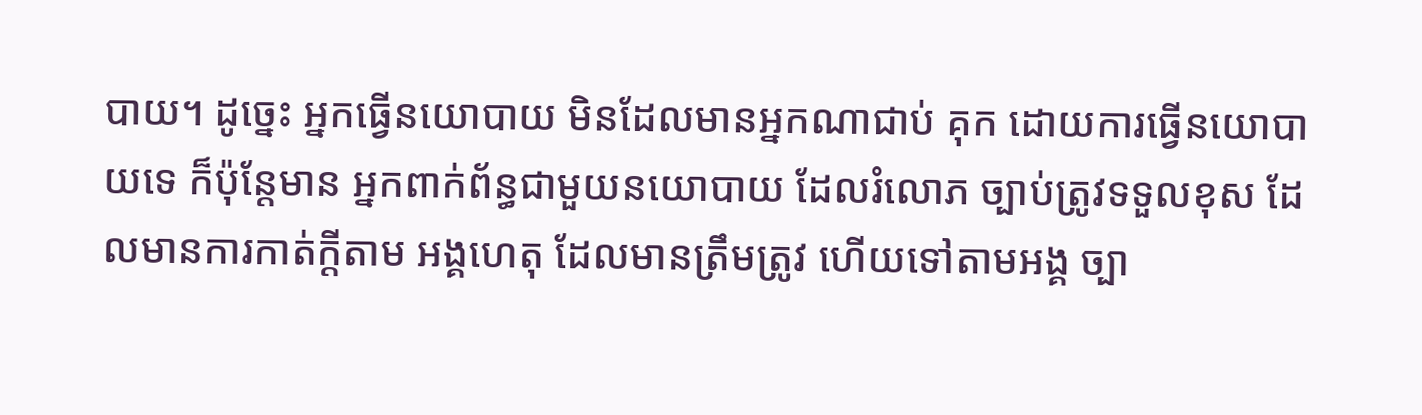បាយ។ ដូច្នេះ អ្នកធ្វើនយោបាយ មិនដែលមានអ្នកណាជាប់ គុក ដោយការធ្វើនយោបាយទេ ក៏ប៉ុន្តែមាន អ្នកពាក់ព័ន្ធជាមួយនយោបាយ ដែលរំលោភ ច្បាប់ត្រូវទទួលខុស ដែលមានការកាត់ក្តីតាម អង្គហេតុ ដែលមានត្រឹមត្រូវ ហើយទៅតាមអង្គ ច្បា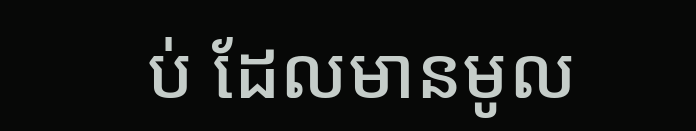ប់ ដែលមានមូល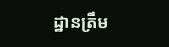ដ្ឋានត្រឹម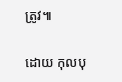ត្រូវ៕

ដោយ កុលបុ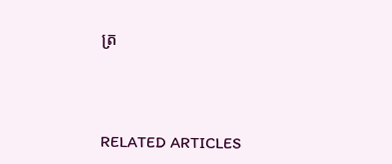ត្រ



RELATED ARTICLES